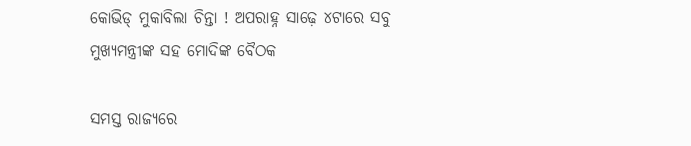କୋଭିଡ୍ ମୁକାବିଲା ଚିନ୍ତା ! ଅପରାହ୍ନ ସାଢ଼େ ୪ଟାରେ ସବୁ ମୁଖ୍ୟମନ୍ତ୍ରୀଙ୍କ ସହ ମୋଦିଙ୍କ ବୈଠକ

ସମସ୍ତ ରାଜ୍ୟରେ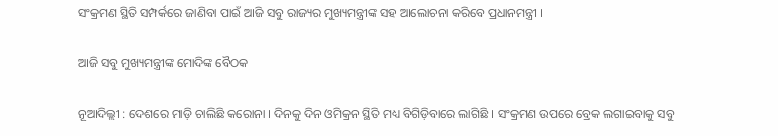ସଂକ୍ରମଣ ସ୍ଥିତି ସମ୍ପର୍କରେ ଜାଣିବା ପାଇଁ ଆଜି ସବୁ ରାଜ୍ୟର ମୁଖ୍ୟମନ୍ତ୍ରୀଙ୍କ ସହ ଆଲୋଚନା କରିବେ ପ୍ରଧାନମନ୍ତ୍ରୀ ।

ଆଜି ସବୁ ମୁଖ୍ୟମନ୍ତ୍ରୀଙ୍କ ମୋଦିଙ୍କ ବୈଠକ

ନୂଆଦିଲ୍ଲୀ : ଦେଶରେ ମାଡ଼ି ଚାଲିଛି କରୋନା । ଦିନକୁ ଦିନ ଓମିକ୍ରନ ସ୍ଥିତି ମଧ୍ୟ ବିଗିଡ଼ିବାରେ ଲାଗିଛି । ସଂକ୍ରମଣ ଉପରେ ବ୍ରେକ ଲଗାଇବାକୁ ସବୁ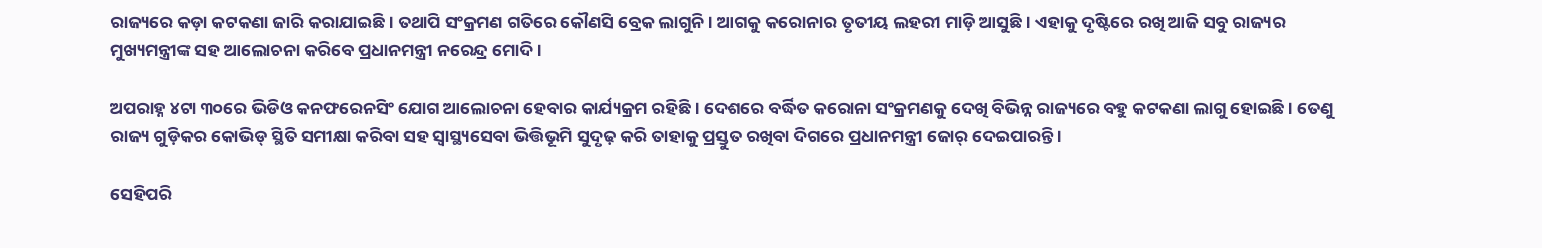ରାଜ୍ୟରେ କଡ଼ା କଟକଣା ଜାରି କରାଯାଇଛି । ତଥାପି ସଂକ୍ରମଣ ଗତିରେ କୌଣସି ବ୍ରେକ ଲାଗୁନି । ଆଗକୁ କରୋନାର ତୃତୀୟ ଲହରୀ ମାଡ଼ି ଆସୁଛି । ଏହାକୁ ଦୃଷ୍ଟିରେ ରଖି ଆଜି ସବୁ ରାଜ୍ୟର ମୁଖ୍ୟମନ୍ତ୍ରୀଙ୍କ ସହ ଆଲୋଚନା କରିବେ ପ୍ରଧାନମନ୍ତ୍ରୀ ନରେନ୍ଦ୍ର ମୋଦି ।

ଅପରାହ୍ନ ୪ଟା ୩୦ରେ ଭିଡିଓ କନଫରେନସିଂ ଯୋଗ ଆଲୋଚନା ହେବାର କାର୍ଯ୍ୟକ୍ରମ ରହିଛି । ଦେଶରେ ବର୍ଦ୍ଧିତ କରୋନା ସଂକ୍ରମଣକୁ ଦେଖି ବିଭିନ୍ନ ରାଜ୍ୟରେ ବହୁ କଟକଣା ଲାଗୁ ହୋଇଛି । ତେଣୁ ରାଜ୍ୟ ଗୁଡ଼ିକର କୋଭିଡ୍ ସ୍ଥିତି ସମୀକ୍ଷା କରିବା ସହ ସ୍ୱାସ୍ଥ୍ୟସେବା ଭିତ୍ତିଭୂମି ସୁଦୃଢ଼ କରି ତାହାକୁ ପ୍ରସ୍ତୁତ ରଖିବା ଦିଗରେ ପ୍ରଧାନମନ୍ତ୍ରୀ ଜୋର୍ ଦେଇପାରନ୍ତି ।

ସେହିପରି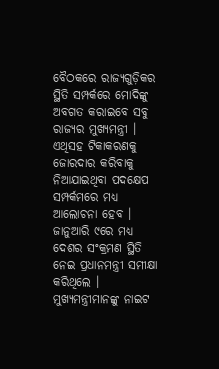ବୈଠକରେ ରାଜ୍ୟଗୁଡ଼ିକର ସ୍ଥିତି ସମ୍ପର୍କରେ ମୋଦିଙ୍କୁ ଅବଗତ କରାଇବେ ସବୁ ରାଜ୍ୟର ମୁଖ୍ୟମନ୍ତ୍ରୀ । ଏଥିସହ ଟିକାକରଣକୁ ଜୋରଦାର କରିବାକୁ ନିଆଯାଇଥିବା ପଦକ୍ଷେପ ସମ୍ପର୍କମରେ ମଧ୍ୟ ଆଲୋଚନା ହେବ । ଜାନୁଆରି ୯ରେ ମଧ୍ୟ ଦେଶର ସଂକ୍ରମଣ ସ୍ଥିତି ନେଇ ପ୍ରଧାନମନ୍ତ୍ରୀ ସମୀକ୍ଷା କରିଥିଲେ । ମୁଖ୍ୟମନ୍ତ୍ରୀମାନଙ୍କୁ ନାଇଟ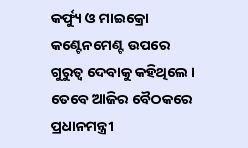କର୍ଫ୍ୟୁ ଓ ମାଇକ୍ରୋ କଣ୍ଟେନମେଣ୍ଟ ଉପରେ ଗୁରୁତ୍ୱ ଦେବାକୁ କହିଥିଲେ । ତେବେ ଆଜିର ବୈଠକରେ ପ୍ରଧାନମନ୍ତ୍ରୀ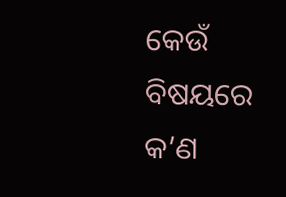କେଉଁ ବିଷୟରେ କ’ଣ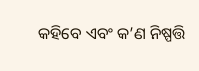କହିବେ ଏବଂ କ’ଣ ନିଷ୍ପତ୍ତି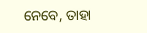ନେବେ, ତାହା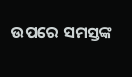ଉପରେ ସମସ୍ତଙ୍କ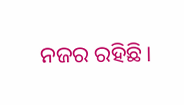ନଜର ରହିଛି।